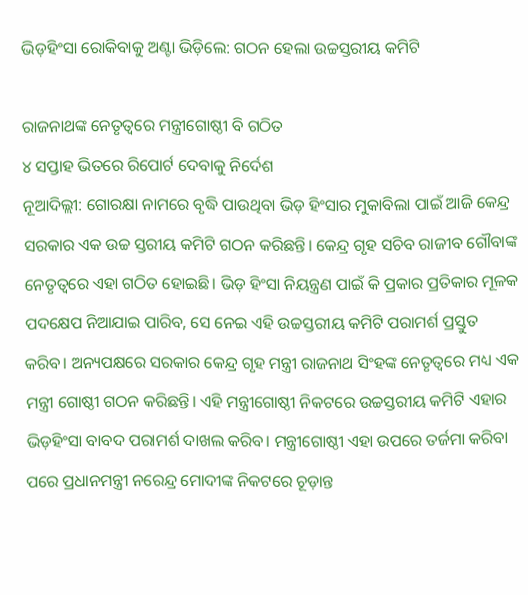ଭିଡ଼ହିଂସା ରୋକିବାକୁ ଅଣ୍ଟା ଭିଡ଼ିଲେ: ଗଠନ ହେଲା ଉଚ୍ଚସ୍ତରୀୟ କମିଟି

ରାଜନାଥଙ୍କ ନେତୃତ୍ୱରେ ମନ୍ତ୍ରୀଗୋଷ୍ଠୀ ବି ଗଠିତ
୪ ସପ୍ତାହ ଭିତରେ ରିପୋର୍ଟ ଦେବାକୁ ନିର୍ଦେଶ
ନୂଆଦିଲ୍ଲୀ: ଗୋରକ୍ଷା ନାମରେ ବୃଦ୍ଧି ପାଉଥିବା ଭିଡ଼ ହିଂସାର ମୁକାବିଲା ପାଇଁ ଆଜି କେନ୍ଦ୍ର ସରକାର ଏକ ଉଚ୍ଚ ସ୍ତରୀୟ କମିଟି ଗଠନ କରିଛନ୍ତି। କେନ୍ଦ୍ର ଗୃହ ସଚିବ ରାଜୀବ ଗୌବାଙ୍କ ନେତୃତ୍ୱରେ ଏହା ଗଠିତ ହୋଇଛି। ଭିଡ଼ ହିଂସା ନିୟନ୍ତ୍ରଣ ପାଇଁ କି ପ୍ରକାର ପ୍ରତିକାର ମୂଳକ ପଦକ୍ଷେପ ନିଆଯାଇ ପାରିବ, ସେ ନେଇ ଏହି ଉଚ୍ଚସ୍ତରୀୟ କମିଟି ପରାମର୍ଶ ପ୍ରସ୍ତୁତ କରିବ। ଅନ୍ୟପକ୍ଷରେ ସରକାର କେନ୍ଦ୍ର ଗୃହ ମନ୍ତ୍ରୀ ରାଜନାଥ ସିଂହଙ୍କ ନେତୃତ୍ୱରେ ମଧ୍ୟ ଏକ ମନ୍ତ୍ରୀ ଗୋଷ୍ଠୀ ଗଠନ କରିଛନ୍ତି। ଏହି ମନ୍ତ୍ରୀଗୋଷ୍ଠୀ ନିକଟରେ ଉଚ୍ଚସ୍ତରୀୟ କମିଟି ଏହାର ଭିଡ଼ହିଂସା ବାବଦ ପରାମର୍ଶ ଦାଖଲ କରିବ। ମନ୍ତ୍ରୀଗୋଷ୍ଠୀ ଏହା ଉପରେ ତର୍ଜମା କରିବା ପରେ ପ୍ରଧାନମନ୍ତ୍ରୀ ନରେନ୍ଦ୍ର ମୋଦୀଙ୍କ ନିକଟରେ ଚୂଡ଼ାନ୍ତ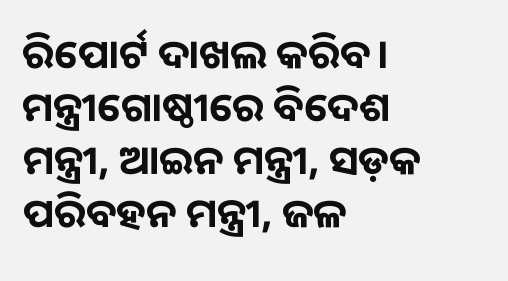ରିପୋର୍ଟ ଦାଖଲ କରିବ। ମନ୍ତ୍ରୀଗୋଷ୍ଠୀରେ ବିଦେଶ ମନ୍ତ୍ରୀ, ଆଇନ ମନ୍ତ୍ରୀ, ସଡ଼କ ପରିବହନ ମନ୍ତ୍ରୀ, ଜଳ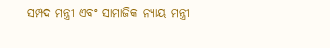ସମ୍ପଦ ମନ୍ତ୍ରୀ ଏବଂ ସାମାଜିକ ନ୍ୟାୟ ମନ୍ତ୍ରୀ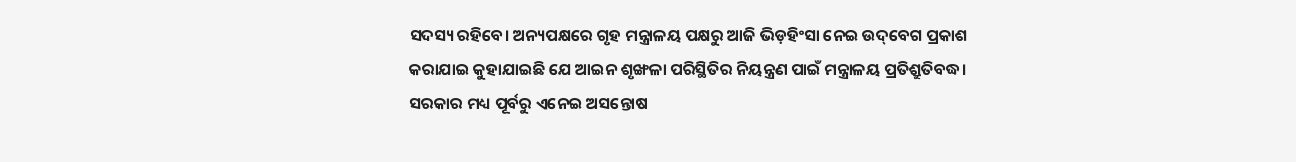ସଦସ୍ୟ ରହିବେ। ଅନ୍ୟପକ୍ଷରେ ଗୃହ ମନ୍ତ୍ରାଳୟ ପକ୍ଷରୁ ଆଜି ଭିଡ଼ହିଂସା ନେଇ ଉଦ୍‌ବେଗ ପ୍ରକାଶ କରାଯାଇ କୁହାଯାଇଛି ଯେ ଆଇନ ଶୃଙ୍ଖଳା ପରିସ୍ଥିତିର ନିୟନ୍ତ୍ରଣ ପାଇଁ ମନ୍ତ୍ରାଳୟ ପ୍ରତିଶ୍ରୁତିବଦ୍ଧ। ସରକାର ମଧ୍ୟ ପୂର୍ବରୁ ଏନେଇ ଅସନ୍ତୋଷ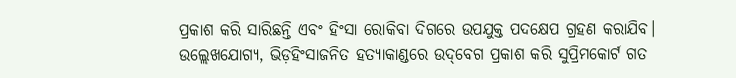ପ୍ରକାଶ କରି ସାରିଛନ୍ତି ଏବଂ ହିଂସା ରୋକିବା ଦିଗରେ ଉପଯୁକ୍ତ ପଦକ୍ଷେପ ଗ୍ରହଣ କରାଯିବ। ଉଲ୍ଲେଖଯୋଗ୍ୟ, ଭିଡ଼ହିଂସାଜନିତ ହତ୍ୟାକାଣ୍ଡରେ ଉଦ୍‌ବେଗ ପ୍ରକାଶ କରି ସୁପ୍ରିମକୋର୍ଟ ଗତ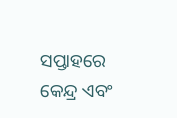ସପ୍ତାହରେ କେନ୍ଦ୍ର ଏବଂ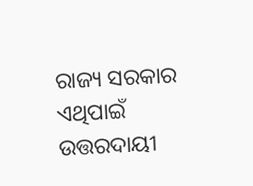ରାଜ୍ୟ ସରକାର ଏଥିପାଇଁ ଉତ୍ତରଦାୟୀ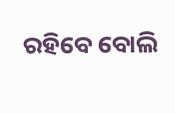ରହିବେ ବୋଲି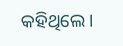କହିଥିଲେ।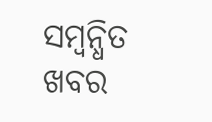ସମ୍ବନ୍ଧିତ ଖବର